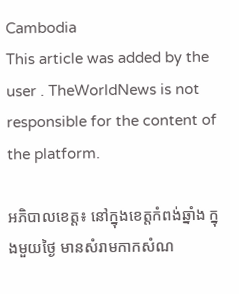Cambodia
This article was added by the user . TheWorldNews is not responsible for the content of the platform.

អភិបាលខេត្ត៖ នៅក្នុងខេត្តកំពង់ឆ្នាំង ក្នុងមួយថ្ងៃ មានសំរាមកាកសំណ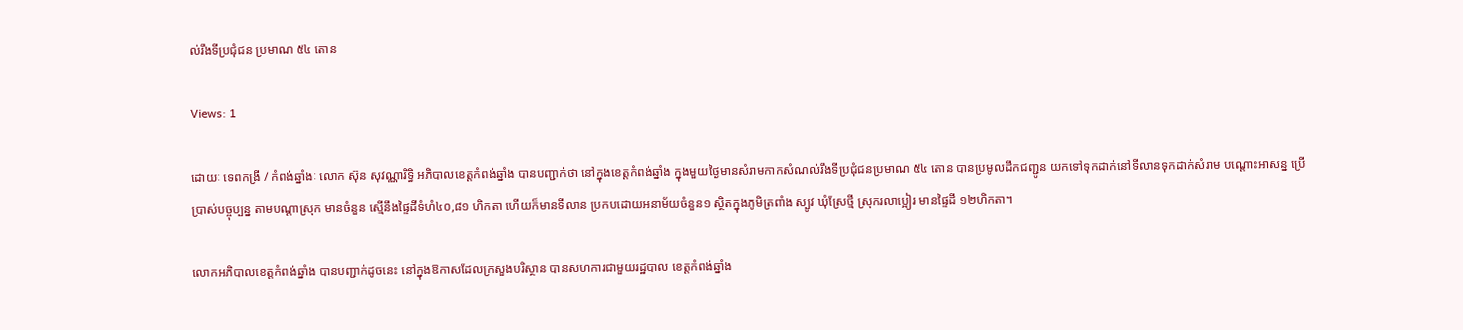ល់រឹងទីប្រជុំជន ប្រមាណ ៥៤ តោន

Views: 1

ដោយៈ ទេពកង្រី / កំពង់ឆ្នាំងៈ លោក ស៊ុន សុវណ្ណារិទ្ធិ អភិបាលខេត្តកំពង់ឆ្នាំង បានបញ្ជាក់ថា នៅក្នុងខេត្តកំពង់ឆ្នាំង ក្នុងមួយថ្ងៃមានសំរាមកាកសំណល់រឹងទីប្រជុំជនប្រមាណ ៥៤ តោន បានប្រមូលដឹកជញ្ជូន យកទៅទុកដាក់នៅទីលានទុកដាក់សំរាម បណ្ដោះអាសន្ន ប្រើប្រាស់បច្ចុប្បន្ន តាមបណ្តាស្រុក មានចំនួន ស្មើនឹងផ្ទៃដីទំហំ៤០,៨១ ហិកតា ហើយក៏មានទីលាន ប្រកបដោយអនាម័យចំនួន១ ស្ថិតក្នុងភូមិត្រពាំង ស្បូវ ឃុំស្រែថ្មី ស្រុករលាប្អៀរ មានផ្ទៃដី ១២ហិកតា។

លោកអភិបាលខេត្តកំពង់ឆ្នាំង បានបញ្ជាក់ដូចនេះ នៅក្នុងឱកាសដែលក្រសួងបរិស្ថាន បានសហការជាមួយរដ្ឋបាល ខេត្តកំពង់ឆ្នាំង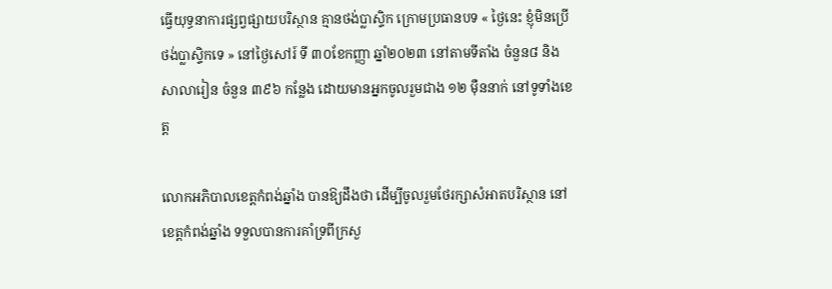ធ្វើយុទ្ធនាការផ្សព្វផ្សាយបរិស្ថាន គ្មានថង់ប្លាស្ទិក ក្រោមប្រធានបទ « ថ្ងៃនេះ ខ្ញុំមិនប្រើថង់ប្លាស្ទិកទេ » នៅថ្ងៃសៅរ៍ ទី ៣០ខែកញ្ញា ឆ្នាំ២០២៣ នៅតាមទីតាំង ចំនួន៨ និងសាលារៀន ចំនួន ៣៩៦ កន្លែង ដោយមានអ្នកចូលរួមជាង ១២ ម៉ឺននាក់ នៅទូទាំងខេត្ត

លោកអភិបាលខេត្តកំពង់ឆ្នាំង បានឱ្យដឹងថា ដើម្បីចូលរួមថែរក្សាសំអាតបរិស្ថាន នៅខេត្តកំពង់ឆ្នាំង ទទួលបានការគាំទ្រពីក្រសួ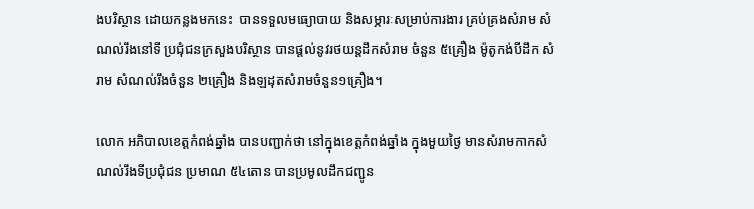ងបរិស្ថាន ដោយកន្លងមកនេះ  បានទទួលមធ្យោបាយ និងសម្ភារៈសម្រាប់ការងារ គ្រប់គ្រងសំរាម សំណល់រឹងនៅទី ប្រជុំជនក្រសួងបរិស្ថាន បានផ្តល់នូវរថយន្តដឹកសំរាម ចំនួន ៥គ្រឿង ម៉ូតូកង់បីដឹក សំរាម សំណល់រឹងចំនួន ២គ្រឿង និងឡដុតសំរាមចំនួន១គ្រឿង។

លោក អភិបាលខេត្តកំពង់ឆ្នាំង បានបញ្ជាក់ថា នៅក្នុងខេត្តកំពង់ឆ្នាំង ក្នុងមួយថ្ងៃ មានសំរាមកាកសំណល់រឹងទីប្រជុំជន ប្រមាណ ៥៤តោន បានប្រមូលដឹកជញ្ជូន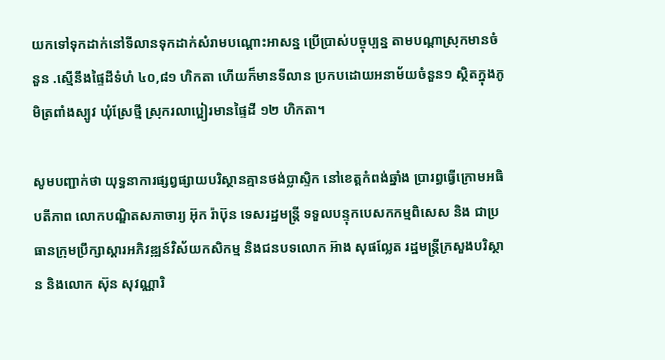យកទៅទុកដាក់នៅទីលានទុកដាក់សំរាមបណ្ដោះអាសន្ន ប្រើប្រាស់បច្ចុប្បន្ន តាមបណ្តាស្រុកមានចំនួន .ស្មើនឹងផ្ទៃដីទំហំ ៤០,៨១ ហិកតា ហើយក៏មានទីលាន ប្រកបដោយអនាម័យចំនួន១ ស្ថិតក្នុងភូមិត្រពាំងស្បូវ ឃុំស្រែថ្មី ស្រុករលាប្អៀរមានផ្ទៃដី ១២ ហិកតា។

សូមបញ្ជាក់ថា យុទ្ធនាការផ្សព្វផ្សាយបរិស្ថានគ្មានថង់ប្លាស្ទិក នៅខេត្តកំពង់ឆ្នាំង ប្រារព្ធធ្វើក្រោមអធិបតីភាព លោកបណ្ឌិតសភាចារ្យ អ៊ុក រ៉ាប៊ុន ទេសរដ្ឋមន្ត្រី ទទួលបន្ទុកបេសកកម្មពិសេស និង ជាប្រធានក្រុមប្រឹក្សាស្តារអភិវឌ្ឍន៍វិស័យកសិកម្ម និងជនបទលោក អ៊ាង សុផល្លែត រដ្ឋមន្ត្រីក្រសួងបរិស្ថាន និងលោក ស៊ុន សុវណ្ណារិ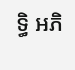ទ្ធិ អភិ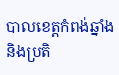បាលខេត្តកំពង់ឆ្នាំង និងប្រតិ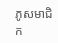ភូសមាជិក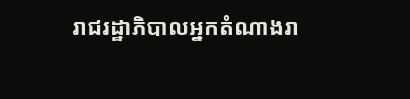រាជរដ្ឋាភិបាលអ្នកតំណាងរា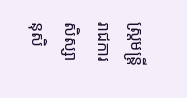ស្រ្តមន្រ្តីរាជការ សិស្សានុសិ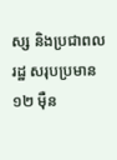ស្ស និងប្រជាពលរដ្ឋ សរុបប្រមាន ១២ ម៉ឺន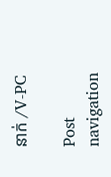នាក់ /V-PC

Post navigation